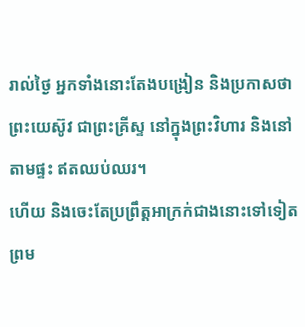រាល់ថ្ងៃ អ្នកទាំងនោះតែងបង្រៀន និងប្រកាសថា ព្រះយេស៊ូវ ជាព្រះគ្រីស្ទ នៅក្នុងព្រះវិហារ និងនៅតាមផ្ទះ ឥតឈប់ឈរ។
ហើយ និងចេះតែប្រព្រឹត្តអាក្រក់ជាងនោះទៅទៀត ព្រម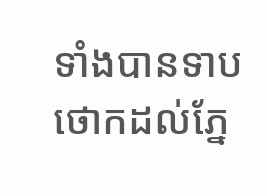ទាំងបានទាបថោកដល់ភ្នែ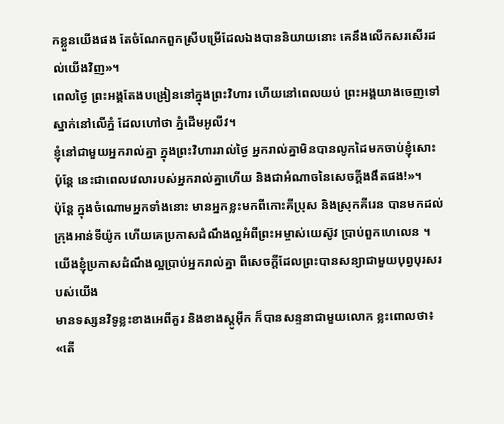កខ្លួនយើងផង តែចំណែកពួកស្រីបម្រើដែលឯងបាននិយាយនោះ គេនឹងលើកសរសើរដល់យើងវិញ»។
ពេលថ្ងៃ ព្រះអង្គតែងបង្រៀននៅក្នុងព្រះវិហារ ហើយនៅពេលយប់ ព្រះអង្គយាងចេញទៅស្នាក់នៅលើភ្នំ ដែលហៅថា ភ្នំដើមអូលីវ។
ខ្ញុំនៅជាមួយអ្នករាល់គ្នា ក្នុងព្រះវិហាររាល់ថ្ងៃ អ្នករាល់គ្នាមិនបានលូកដៃមកចាប់ខ្ញុំសោះ ប៉ុន្តែ នេះជាពេលវេលារបស់អ្នករាល់គ្នាហើយ និងជាអំណាចនៃសេចក្តីងងឹតផង!»។
ប៉ុន្ដែ ក្នុងចំណោមអ្នកទាំងនោះ មានអ្នកខ្លះមកពីកោះគីប្រុស និងស្រុកគីរេន បានមកដល់ក្រុងអាន់ទីយ៉ូក ហើយគេប្រកាសដំណឹងល្អអំពីព្រះអម្ចាស់យេស៊ូវ ប្រាប់ពួកហេលេន ។
យើងខ្ញុំប្រកាសដំណឹងល្អប្រាប់អ្នករាល់គ្នា ពីសេចក្តីដែលព្រះបានសន្យាជាមួយបុព្វបុរសរបស់យើង
មានទស្សនវិទូខ្លះខាងអេពីគួរ និងខាងស្តូអ៊ីក ក៏បានសន្ទនាជាមួយលោក ខ្លះពោលថា៖ «តើ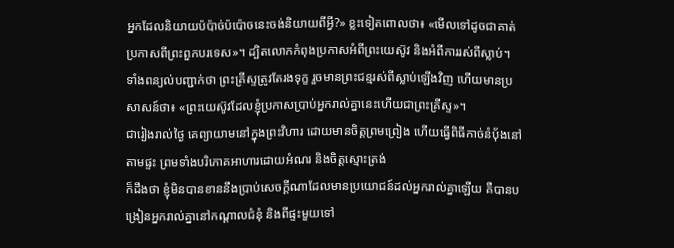អ្នកដែលនិយាយប៉ប៉ាច់ប៉ប៉ោចនេះចង់និយាយពីអ្វី?» ខ្លះទៀតពោលថា៖ «មើលទៅដូចជាគាត់ប្រកាសពីព្រះពួកបរទេស»។ ដ្បិតលោកកំពុងប្រកាសអំពីព្រះយេស៊ូវ និងអំពីការរស់ពីស្លាប់។
ទាំងពន្យល់បញ្ជាក់ថា ព្រះគ្រីស្ទត្រូវតែរងទុក្ខ រួចមានព្រះជន្មរស់ពីស្លាប់ឡើងវិញ ហើយមានប្រសាសន៍ថា៖ «ព្រះយេស៊ូវដែលខ្ញុំប្រកាសប្រាប់អ្នករាល់គ្នានេះហើយជាព្រះគ្រីស្ទ»។
ជារៀងរាល់ថ្ងៃ គេព្យាយាមនៅក្នុងព្រះវិហារ ដោយមានចិត្តព្រមព្រៀង ហើយធ្វើពិធីកាច់នំបុ័ងនៅតាមផ្ទះ ព្រមទាំងបរិភោគអាហារដោយអំណរ និងចិត្តស្មោះត្រង់
ក៏ដឹងថា ខ្ញុំមិនបានខាននឹងប្រាប់សេចក្ដីណាដែលមានប្រយោជន៍ដល់អ្នករាល់គ្នាឡើយ គឺបានបង្រៀនអ្នករាល់គ្នានៅកណ្តាលជំនុំ និងពីផ្ទះមួយទៅ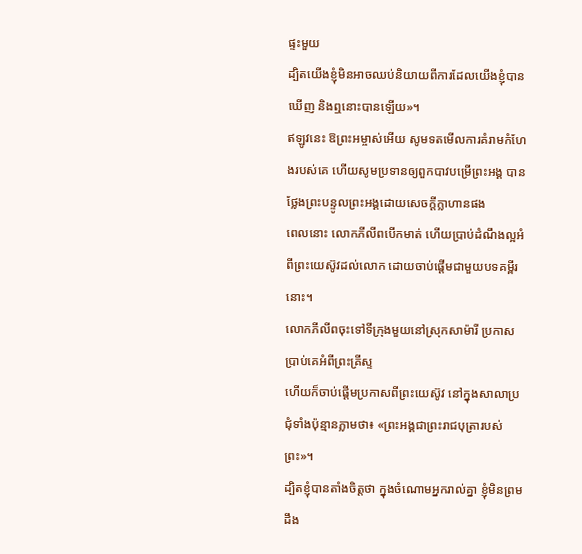ផ្ទះមួយ
ដ្បិតយើងខ្ញុំមិនអាចឈប់និយាយពីការដែលយើងខ្ញុំបានឃើញ និងឮនោះបានឡើយ»។
ឥឡូវនេះ ឱព្រះអម្ចាស់អើយ សូមទតមើលការគំរាមកំហែងរបស់គេ ហើយសូមប្រទានឲ្យពួកបាវបម្រើព្រះអង្គ បានថ្លែងព្រះបន្ទូលព្រះអង្គដោយសេចក្ដីក្លាហានផង
ពេលនោះ លោកភីលីពបើកមាត់ ហើយប្រាប់ដំណឹងល្អអំពីព្រះយេស៊ូវដល់លោក ដោយចាប់ផ្ដើមជាមួយបទគម្ពីរនោះ។
លោកភីលីពចុះទៅទីក្រុងមួយនៅស្រុកសាម៉ារី ប្រកាសប្រាប់គេអំពីព្រះគ្រីស្ទ
ហើយក៏ចាប់ផ្តើមប្រកាសពីព្រះយេស៊ូវ នៅក្នុងសាលាប្រជុំទាំងប៉ុន្មានភ្លាមថា៖ «ព្រះអង្គជាព្រះរាជបុត្រារបស់ព្រះ»។
ដ្បិតខ្ញុំបានតាំងចិត្តថា ក្នុងចំណោមអ្នករាល់គ្នា ខ្ញុំមិនព្រមដឹង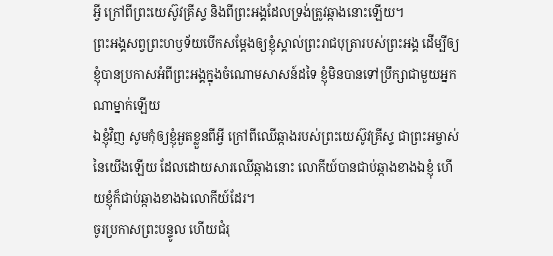អ្វី ក្រៅពីព្រះយេស៊ូវគ្រីស្ទ និងពីព្រះអង្គដែលទ្រង់ត្រូវឆ្កាងនោះឡើយ។
ព្រះអង្គសព្វព្រះហឫទ័យបើកសម្តែងឲ្យខ្ញុំស្គាល់ព្រះរាជបុត្រារបស់ព្រះអង្គ ដើម្បីឲ្យខ្ញុំបានប្រកាសអំពីព្រះអង្គក្នុងចំណោមសាសន៍ដទៃ ខ្ញុំមិនបានទៅប្រឹក្សាជាមួយអ្នកណាម្នាក់ឡើយ
ឯខ្ញុំវិញ សូមកុំឲ្យខ្ញុំអួតខ្លួនពីអ្វី ក្រៅពីឈើឆ្កាងរបស់ព្រះយេស៊ូវគ្រីស្ទ ជាព្រះអម្ចាស់នៃយើងឡើយ ដែលដោយសារឈើឆ្កាងនោះ លោកីយ៍បានជាប់ឆ្កាងខាងឯខ្ញុំ ហើយខ្ញុំក៏ជាប់ឆ្កាងខាងឯលោកីយ៍ដែរ។
ចូរប្រកាសព្រះបន្ទូល ហើយជំរុ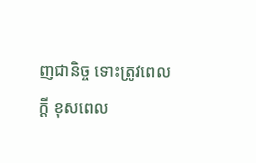ញជានិច្ច ទោះត្រូវពេលក្ដី ខុសពេល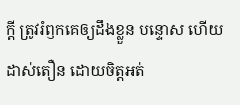ក្តី ត្រូវរំឭកគេឲ្យដឹងខ្លួន បន្ទោស ហើយដាស់តឿន ដោយចិត្តអត់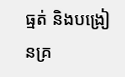ធ្មត់ និងបង្រៀនគ្រ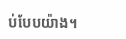ប់បែបយ៉ាង។